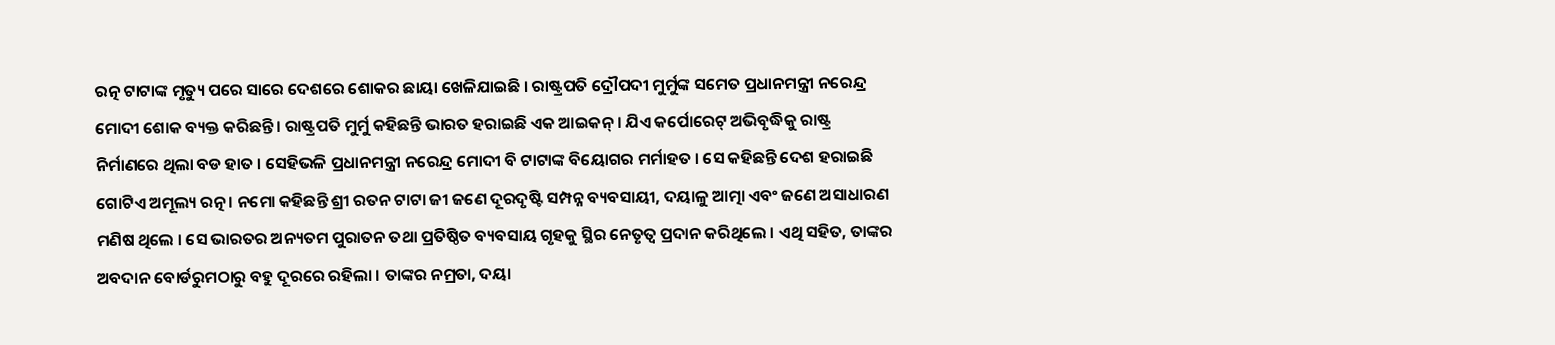ରତ୍ନ ଟାଟାଙ୍କ ମୃତ୍ୟୁ ପରେ ସାରେ ଦେଶରେ ଶୋକର ଛାୟା ଖେଳିଯାଇଛି । ରାଷ୍ଟ୍ରପତି ଦ୍ରୌପଦୀ ମୁର୍ମୁଙ୍କ ସମେତ ପ୍ରଧାନମନ୍ତ୍ରୀ ନରେନ୍ଦ୍ର ମୋଦୀ ଶୋକ ବ୍ୟକ୍ତ କରିଛନ୍ତି । ରାଷ୍ଟ୍ରପତି ମୁର୍ମୁ କହିଛନ୍ତି ଭାରତ ହରାଇଛି ଏକ ଆଇକନ୍ । ଯିଏ କର୍ପୋରେଟ୍ ଅଭିବୃଦ୍ଧିକୁ ରାଷ୍ଟ୍ର ନିର୍ମାଣରେ ଥିଲା ବଡ ହାତ । ସେହିଭଳି ପ୍ରଧାନମନ୍ତ୍ରୀ ନରେନ୍ଦ୍ର ମୋଦୀ ବି ଟାଟାଙ୍କ ବିୟୋଗର ମର୍ମାହତ । ସେ କହିଛନ୍ତି ଦେଶ ହରାଇଛି ଗୋଟିଏ ଅମୂଲ୍ୟ ରତ୍ନ । ନମୋ କହିଛନ୍ତି ଶ୍ରୀ ରତନ ଟାଟା ଜୀ ଜଣେ ଦୂରଦୃଷ୍ଟି ସମ୍ପନ୍ନ ବ୍ୟବସାୟୀ, ଦୟାଳୁ ଆତ୍ମା ଏବଂ ଜଣେ ଅସାଧାରଣ ମଣିଷ ଥିଲେ । ସେ ଭାରତର ଅନ୍ୟତମ ପୁରାତନ ତଥା ପ୍ରତିଷ୍ଠିତ ବ୍ୟବସାୟ ଗୃହକୁ ସ୍ଥିର ନେତୃତ୍ୱ ପ୍ରଦାନ କରିଥିଲେ । ଏଥି ସହିତ, ତାଙ୍କର ଅବଦାନ ବୋର୍ଡରୁମଠାରୁ ବହୁ ଦୂରରେ ରହିଲା । ତାଙ୍କର ନମ୍ରତା, ଦୟା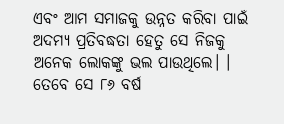ଏବଂ ଆମ ସମାଜକୁ ଉନ୍ନତ କରିବା ପାଇଁ ଅଦମ୍ୟ ପ୍ରତିବଦ୍ଧତା ହେତୁ ସେ ନିଜକୁ ଅନେକ ଲୋକଙ୍କୁ ଭଲ ପାଉଥିଲେ। । ତେବେ ସେ ୮୬ ବର୍ଷ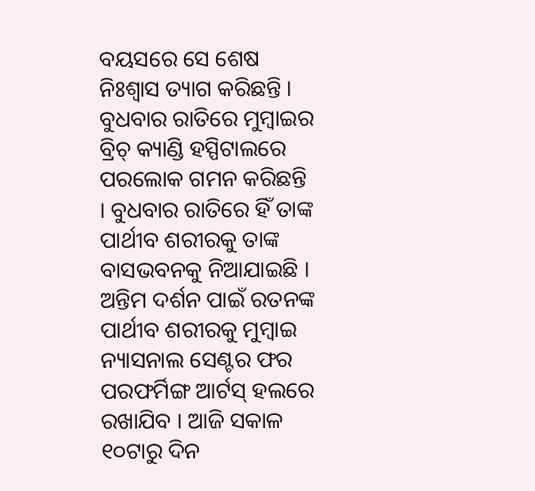ବୟସରେ ସେ ଶେଷ ନିଃଶ୍ୱାସ ତ୍ୟାଗ କରିଛନ୍ତି । ବୁଧବାର ରାତିରେ ମୁମ୍ବାଇର ବ୍ରିଚ୍ କ୍ୟାଣ୍ଡି ହସ୍ପିଟାଲରେ ପରଲୋକ ଗମନ କରିଛନ୍ତି । ବୁଧବାର ରାତିରେ ହିଁ ତାଙ୍କ ପାର୍ଥୀବ ଶରୀରକୁ ତାଙ୍କ ବାସଭବନକୁ ନିଆଯାଇଛି । ଅନ୍ତିମ ଦର୍ଶନ ପାଇଁ ରତନଙ୍କ ପାର୍ଥୀବ ଶରୀରକୁ ମୁମ୍ବାଇ ନ୍ୟାସନାଲ ସେଣ୍ଟର ଫର ପରଫର୍ମିଙ୍ଗ ଆର୍ଟସ୍ ହଲରେ ରଖାଯିବ । ଆଜି ସକାଳ ୧୦ଟାରୁ ଦିନ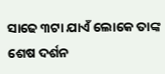ସାଢେ ୩ଟା ଯାଏଁ ଲୋକେ ତାଙ୍କ ଶେଷ ଦର୍ଶନ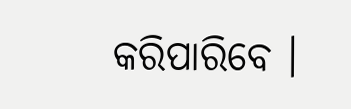କରିପାରିବେ ।